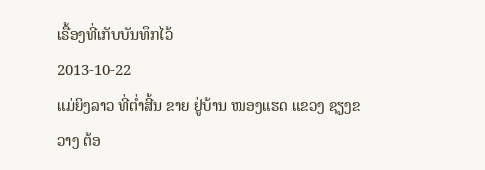ເຣື້ອງທີ່ເກັບບັນທຶກໄວ້
2013-10-22
ແມ່ຍິງລາວ ທີ່ຕໍ່າສີ້ນ ຂາຍ ຢູ່ບ້ານ ໜອງແຮດ ແຂວງ ຊຽງຂວາງ ຕ້ອ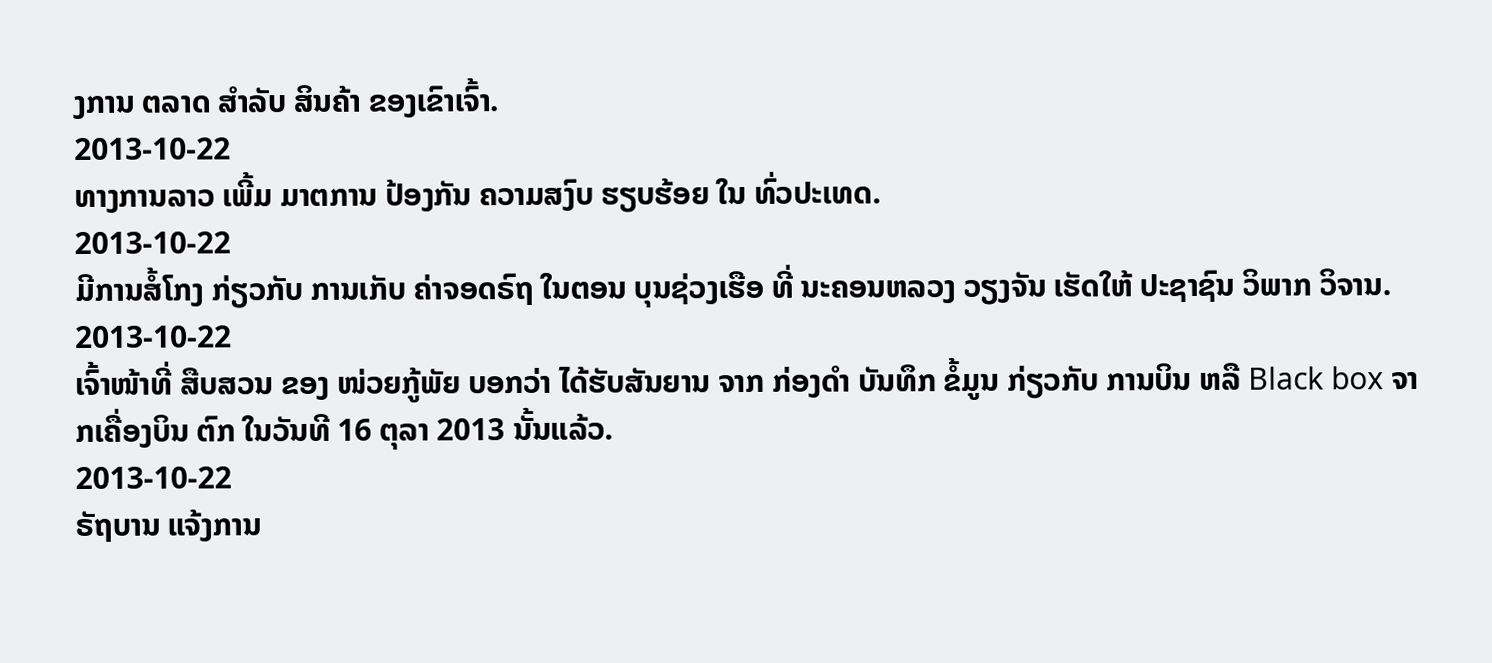ງການ ຕລາດ ສໍາລັບ ສິນຄ້າ ຂອງເຂົາເຈົ້າ.
2013-10-22
ທາງການລາວ ເພີ້ມ ມາຕການ ປ້ອງກັນ ຄວາມສງົບ ຮຽບຮ້ອຍ ໃນ ທົ່ວປະເທດ.
2013-10-22
ມີການສໍ້ໂກງ ກ່ຽວກັບ ການເກັບ ຄ່າຈອດຣົຖ ໃນຕອນ ບຸນຊ່ວງເຮືອ ທີ່ ນະຄອນຫລວງ ວຽງຈັນ ເຮັດໃຫ້ ປະຊາຊົນ ວິພາກ ວິຈານ.
2013-10-22
ເຈົ້າໜ້າທີ່ ສືບສວນ ຂອງ ໜ່ວຍກູ້ພັຍ ບອກວ່າ ໄດ້ຮັບສັນຍານ ຈາກ ກ່ອງດໍາ ບັນທຶກ ຂໍ້ມູນ ກ່ຽວກັບ ການບິນ ຫລື Black box ຈາກເຄື່ອງບິນ ຕົກ ໃນວັນທີ 16 ຕຸລາ 2013 ນັ້ນແລ້ວ.
2013-10-22
ຣັຖບານ ແຈ້ງການ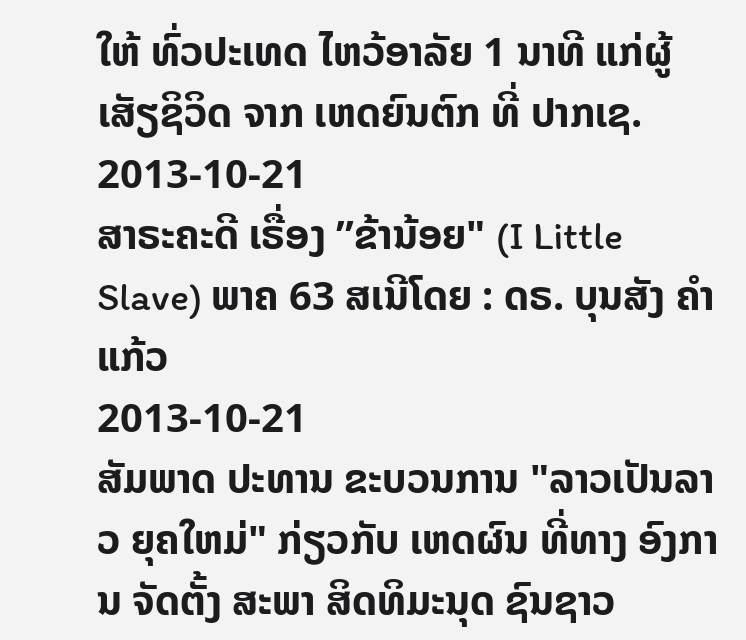ໃຫ້ ທົ່ວປະເທດ ໄຫວ້ອາລັຍ 1 ນາທີ ແກ່ຜູ້ ເສັຽຊິວິດ ຈາກ ເຫດຍົນຕົກ ທີ່ ປາກເຊ.
2013-10-21
ສາຣະຄະດີ ເຣື່ອງ ”ຂ້ານ້ອຍ" (I Little Slave) ພາຄ 63 ສເນີໂດຍ : ດຣ. ບຸນສັງ ຄຳແກ້ວ
2013-10-21
ສັມພາດ ປະທານ ຂະບວນການ "ລາວເປັນລາວ ຍຸຄໃຫມ່" ກ່ຽວກັບ ເຫດຜົນ ທີ່ທາງ ອົງການ ຈັດຕັ້ງ ສະພາ ສິດທິມະນຸດ ຊົນຊາວ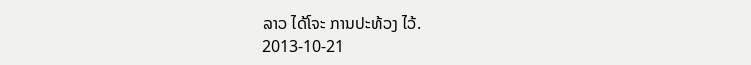ລາວ ໄດ້ໂຈະ ການປະທ້ວງ ໄວ້.
2013-10-21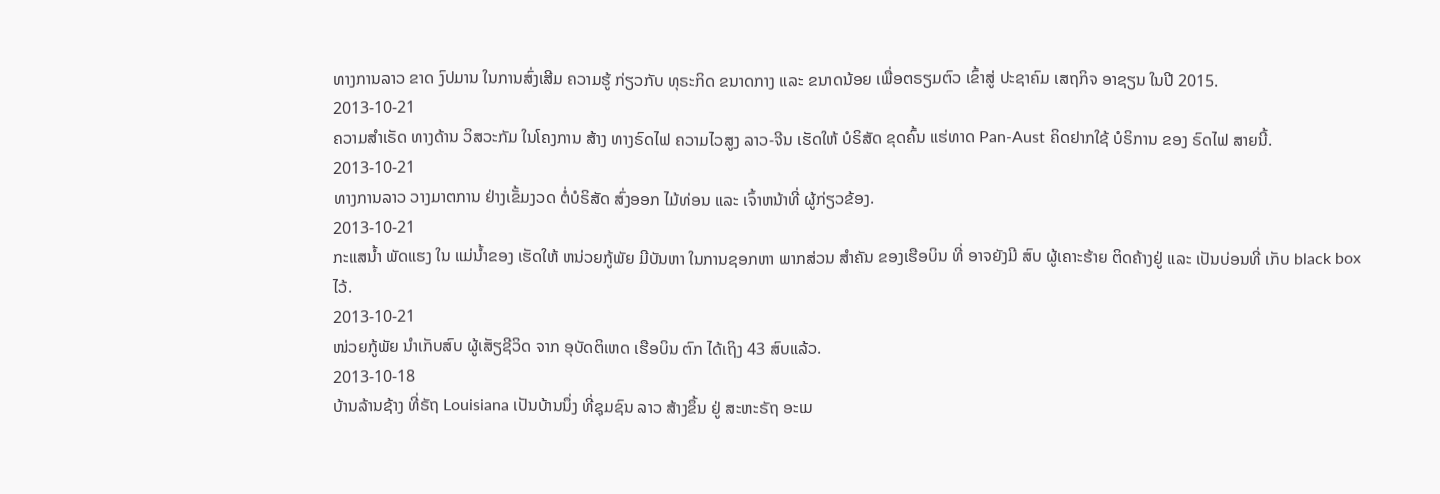ທາງການລາວ ຂາດ ງົປມານ ໃນການສົ່ງເສີມ ຄວາມຮູ້ ກ່ຽວກັບ ທຸຣະກິດ ຂນາດກາງ ແລະ ຂນາດນ້ອຍ ເພື່ອຕຣຽມຕົວ ເຂົ້າສູ່ ປະຊາຄົມ ເສຖກິຈ ອາຊຽນ ໃນປີ 2015.
2013-10-21
ຄວາມສໍາເຣັດ ທາງດ້ານ ວິສວະກັມ ໃນໂຄງການ ສ້າງ ທາງຣົດໄຟ ຄວາມໄວສູງ ລາວ-ຈີນ ເຮັດໃຫ້ ບໍຣິສັດ ຂຸດຄົ້ນ ແຮ່ທາດ Pan-Aust ຄິດຢາກໃຊ້ ບໍຣິການ ຂອງ ຣົດໄຟ ສາຍນີ້.
2013-10-21
ທາງການລາວ ວາງມາຕການ ຢ່າງເຂັ້ມງວດ ຕໍ່ບໍຣິສັດ ສົ່ງອອກ ໄມ້ທ່ອນ ແລະ ເຈົ້າຫນ້າທີ່ ຜູ້ກ່ຽວຂ້ອງ.
2013-10-21
ກະແສນໍ້າ ພັດແຮງ ໃນ ແມ່ນໍ້າຂອງ ເຮັດໃຫ້ ຫນ່ວຍກູ້ພັຍ ມີບັນຫາ ໃນການຊອກຫາ ພາກສ່ວນ ສຳຄັນ ຂອງເຮືອບິນ ທີ່ ອາຈຍັງມີ ສົບ ຜູ້ເຄາະຮ້າຍ ຕິດຄ້າງຢູ່ ແລະ ເປັນບ່ອນທີ່ ເກັບ black box ໄວ້.
2013-10-21
ໜ່ວຍກູ້ພັຍ ນໍາເກັບສົບ ຜູ້ເສັຽຊີວິດ ຈາກ ອຸບັດຕິເຫດ ເຮືອບິນ ຕົກ ໄດ້ເຖິງ 43 ສົບແລ້ວ.
2013-10-18
ບ້ານລ້ານຊ້າງ ທີ່ຣັຖ Louisiana ເປັນບ້ານນຶ່ງ ທີ່ຊຸມຊົນ ລາວ ສ້າງຂຶ້ນ ຢູ່ ສະຫະຣັຖ ອະເມ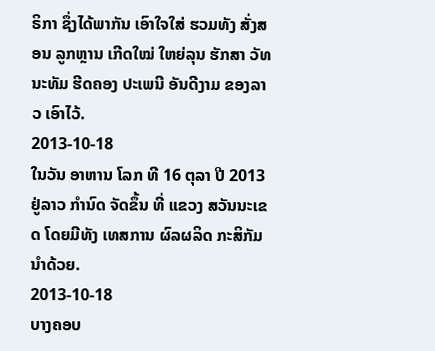ຣິກາ ຊຶ່ງໄດ້ພາກັນ ເອົາໃຈໃສ່ ຮວມທັງ ສັ່ງສອນ ລູກຫຼານ ເກີດໃໝ່ ໃຫຍ່ລຸນ ຮັກສາ ວັທນະທັມ ຮີດຄອງ ປະເພນີ ອັນດີງາມ ຂອງລາວ ເອົາໄວ້.
2013-10-18
ໃນວັນ ອາຫານ ໂລກ ທີ 16 ຕຸລາ ປີ 2013 ຢູ່ລາວ ກໍານົດ ຈັດຂຶ້ນ ທີ່ ແຂວງ ສວັນນະເຂດ ໂດຍມີທັງ ເທສການ ຜົລຜລິດ ກະສິກັມ ນໍາດ້ວຍ.
2013-10-18
ບາງຄອບ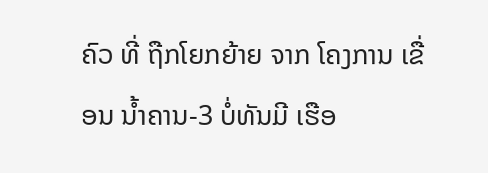ຄົວ ທີ່ ຖືກໂຍກຍ້າຍ ຈາກ ໂຄງການ ເຂື່ອນ ນໍ້າຄານ-3 ບໍ່ທັນມີ ເຮືອ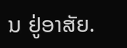ນ ຢູ່ອາສັຍ.